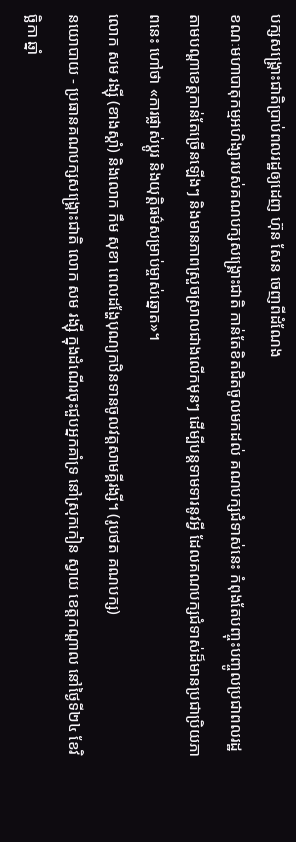បក្សសង្គ្រោះជាតិប្រាប់ពលរដ្ឋឲ្យដេញ ហ៊ុន សែន ចេញពីដំណែង
ខណៈមហាបាតុកម្មអហិង្សារបស់គណបក្សសង្រ្គោះជាតិ កាន់តែខិតជិតចូលមកដល់ គណបក្សជំទាស់នេះ កំពុងតែបញ្ចុះបញ្ចូលប្រជាពលរដ្ឋតាមបណ្តាខេត្តកាន់តែច្រើនឡើងៗ និងមានភាពស្រួចស្រាលជាងលើកមុនៗ ដើម្បីបន្តទាមទារនូវអ្វី ដែលគណបក្សជំទាស់ដ៏មានប្រជាប្រិយភាពនេះ ហៅថា «ការផ្លាស់ប្តូរ និងយុត្តិធម៌សម្រាប់ម្ចាស់ឆ្នោត»។
លោក សម រង្ស៊ី (ខាងស្ដាំ) និងលោក កឹម សុខា ពេលដង្ហែបុណ្យកឋិនទានចូលវត្តសាមគ្គីរង្សី។ (រូបថត គណបក្ស)
នយោបាយ - ប្រធានគណបក្សសង្រ្គោះជាតិ លោក សម រង្ស៊ី ក្នុងដំណើរចុះជួបអ្នកគាំទ្រ នៅស្រុកកៀន ស្វាយ ខេត្តកណ្តាល នៅថ្ងៃទី២៤ ខែវិច្ឆិកា ឆ្នាំ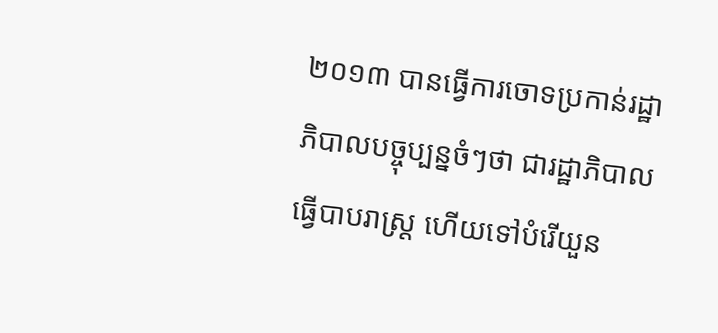២០១៣ បានធ្វើការចោទប្រកាន់រដ្ឋាភិបាលបច្ចុប្បន្នចំៗថា ជារដ្ឋាភិបាលធ្វើបាបរាស្រ្ត ហើយទៅបំរើយួន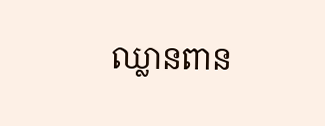ឈ្លានពាន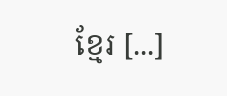ខ្មែរ [...]